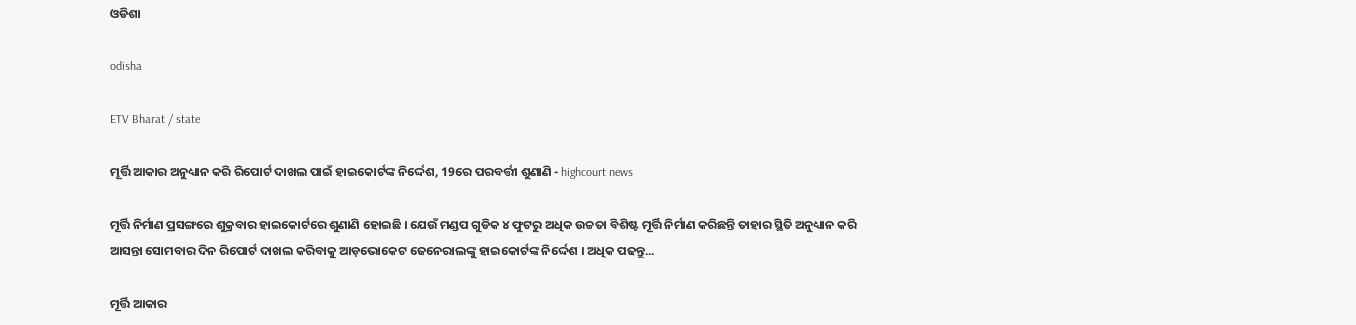ଓଡିଶା

odisha

ETV Bharat / state

ମୂର୍ତ୍ତି ଆକାର ଅନୁଧ୍ୟାନ କରି ରିପୋର୍ଟ ଦାଖଲ ପାଇଁ ହାଇକୋର୍ଟଙ୍କ ନିର୍ଦ୍ଦେଶ, 19ରେ ପରବର୍ତ୍ତୀ ଶୁଣାଣି - highcourt news

ମୂର୍ତ୍ତି ନିର୍ମାଣ ପ୍ରସଙ୍ଗରେ ଶୁକ୍ରବାର ହାଇକୋର୍ଟରେ ଶୁଣାଣି ହୋଇଛି । ଯେଉଁ ମଣ୍ଡପ ଗୁଡିକ ୪ ଫୁଟରୁ ଅଧିକ ଉଚ୍ଚତା ବିଶିଷ୍ଟ ମୂର୍ତ୍ତି ନିର୍ମାଣ କରିଛନ୍ତି ତାହାର ସ୍ଥିତି ଅନୁଧ୍ୟାନ କରି ଆସନ୍ତା ସୋମବାର ଦିନ ରିପୋର୍ଟ ଦାଖଲ କରିବାକୁ ଆଡ଼ଭୋକେଟ ଜେନେରାଲଙ୍କୁ ହାଇକୋର୍ଟଙ୍କ ନିର୍ଦ୍ଦେଶ । ଅଧିକ ପଢନ୍ତୁ...

ମୂର୍ତ୍ତି ଆକାର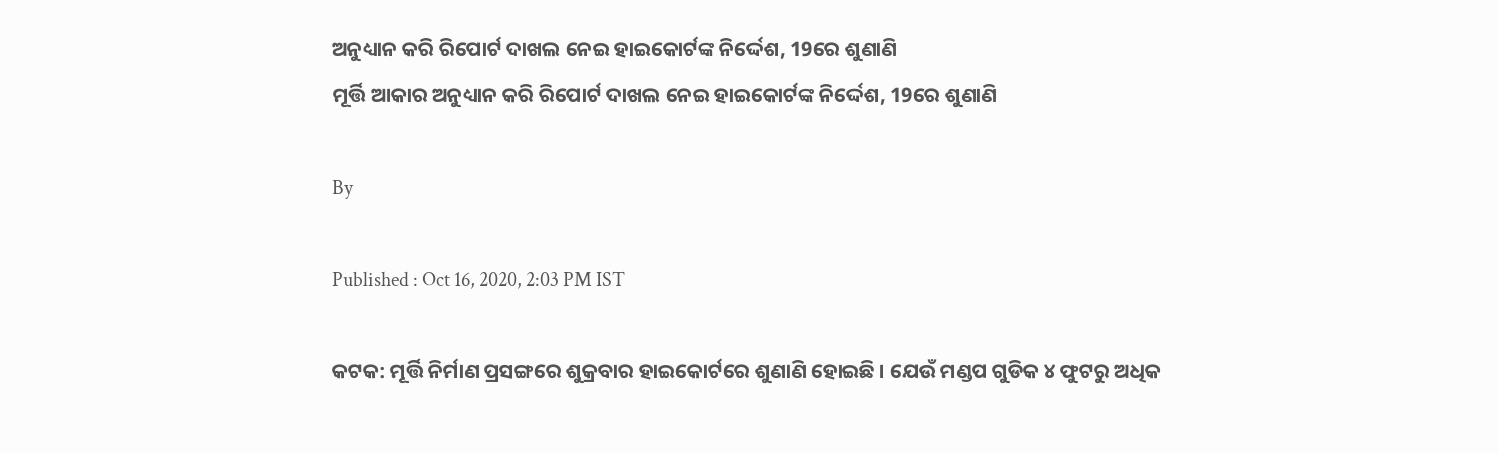ଅନୁଧ୍ୟାନ କରି ରିପୋର୍ଟ ଦାଖଲ ନେଇ ହାଇକୋର୍ଟଙ୍କ ନିର୍ଦ୍ଦେଶ, 19ରେ ଶୁଣାଣି
ମୂର୍ତ୍ତି ଆକାର ଅନୁଧ୍ୟାନ କରି ରିପୋର୍ଟ ଦାଖଲ ନେଇ ହାଇକୋର୍ଟଙ୍କ ନିର୍ଦ୍ଦେଶ, 19ରେ ଶୁଣାଣି

By

Published : Oct 16, 2020, 2:03 PM IST

କଟକ: ମୂର୍ତ୍ତି ନିର୍ମାଣ ପ୍ରସଙ୍ଗରେ ଶୁକ୍ରବାର ହାଇକୋର୍ଟରେ ଶୁଣାଣି ହୋଇଛି । ଯେଉଁ ମଣ୍ଡପ ଗୁଡିକ ୪ ଫୁଟରୁ ଅଧିକ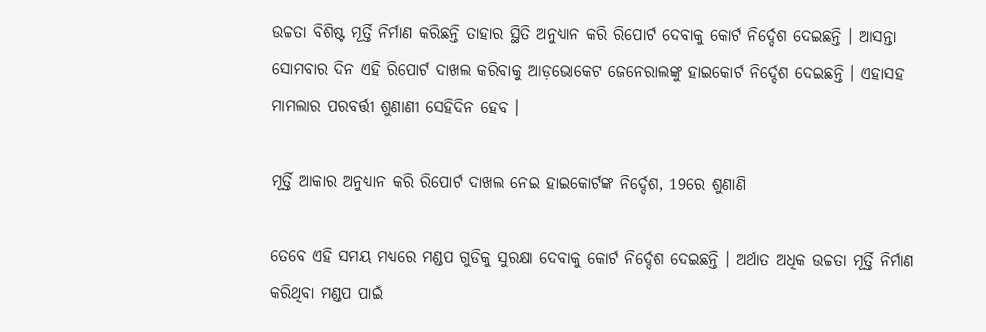ଉଚ୍ଚତା ବିଶିଷ୍ଟ ମୂର୍ତ୍ତି ନିର୍ମାଣ କରିଛନ୍ତି ତାହାର ସ୍ଥିତି ଅନୁଧ୍ୟାନ କରି ରିପୋର୍ଟ ଦେବାକୁ କୋର୍ଟ ନିର୍ଦ୍ଦେଶ ଦେଇଛନ୍ତି । ଆସନ୍ତା ସୋମବାର ଦିନ ଏହି ରିପୋର୍ଟ ଦାଖଲ କରିବାକୁ ଆଡ଼ଭୋକେଟ ଜେନେରାଲଙ୍କୁ ହାଇକୋର୍ଟ ନିର୍ଦ୍ଦେଶ ଦେଇଛନ୍ତି । ଏହାସହ ମାମଲାର ପରବର୍ତ୍ତୀ ଶୁଣାଣୀ ସେହିଦିନ ହେବ ।

ମୂର୍ତ୍ତି ଆକାର ଅନୁଧ୍ୟାନ କରି ରିପୋର୍ଟ ଦାଖଲ ନେଇ ହାଇକୋର୍ଟଙ୍କ ନିର୍ଦ୍ଦେଶ, 19ରେ ଶୁଣାଣି

ତେବେ ଏହି ସମୟ ମଧ୍ୟରେ ମଣ୍ଡପ ଗୁଡିକୁ ସୁରକ୍ଷା ଦେବାକୁ କୋର୍ଟ ନିର୍ଦ୍ଦେଶ ଦେଇଛନ୍ତି । ଅର୍ଥାତ ଅଧିକ ଉଚ୍ଚତା ମୂର୍ତ୍ତି ନିର୍ମାଣ କରିଥିବା ମଣ୍ଡପ ପାଇଁ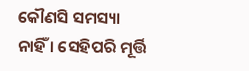କୌଣସି ସମସ୍ୟା ନାହିଁ । ସେହିପରି ମୂର୍ତ୍ତି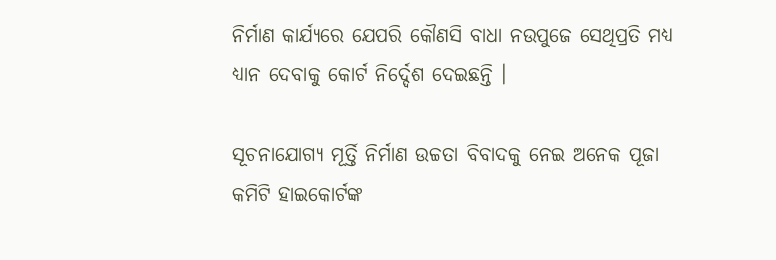ନିର୍ମାଣ କାର୍ଯ୍ୟରେ ଯେପରି କୌଣସି ବାଧା ନଉପୁଜେ ସେଥିପ୍ରତି ମଧ୍ୟ ଧ୍ୟାନ ଦେବାକୁ କୋର୍ଟ ନିର୍ଦ୍ଦେଶ ଦେଇଛନ୍ତି ।

ସୂଚନାଯୋଗ୍ୟ ମୂର୍ତ୍ତି ନିର୍ମାଣ ଉଚ୍ଚତା ବିବାଦକୁ ନେଇ ଅନେକ ପୂଜା କମିଟି ହାଇକୋର୍ଟଙ୍କ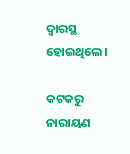ଦ୍ୱାରସ୍ଥ ହୋଇଥିଲେ।

କଟକରୁ ନାରାୟଣ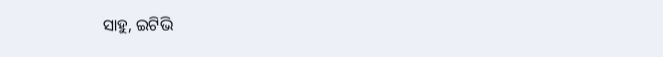ସାହୁ, ଇଟିଭି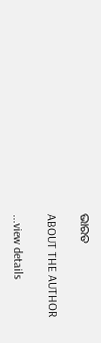ଭାରତ

ABOUT THE AUTHOR

...view details